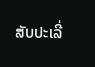ສັບປະເລີ່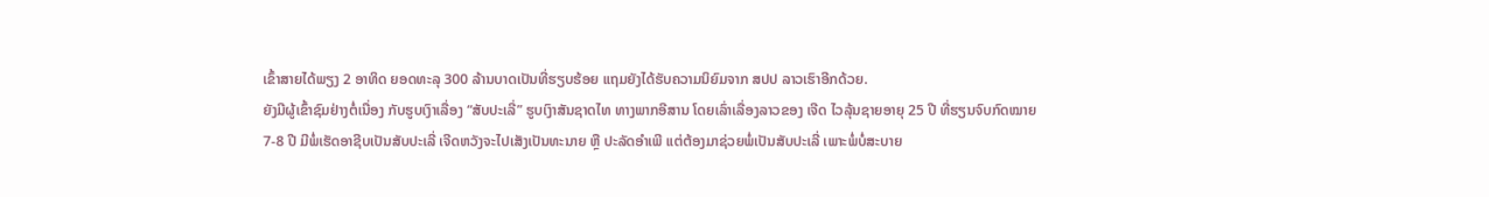ເຂົ້າສາຍໄດ້ພຽງ 2 ອາທິດ ຍອດທະລຸ 300 ລ້ານບາດເປັນທີ່ຮຽບຮ້ອຍ ແຖມຍັງໄດ້ຮັບຄວາມນິຍົມຈາກ ສປປ ລາວເຮົາອີກດ້ວຍ.
ຍັງມີຜູ້ເຂົ້າຊົມຢ່າງຕໍ່ເນື່ອງ ກັບຮູບເງົາເລື່ອງ “ສັບປະເລີ່” ຮູບເງົາສັນຊາດໄທ ທາງພາກອີສານ ໂດຍເລົ່າເລື່ອງລາວຂອງ ເຈີດ ໄວລຸ້ນຊາຍອາຍຸ 25 ປີ ທີ່ຮຽນຈົບກົດໝາຍ 7-8 ປີ ມີພໍ່ເຮັດອາຊີບເປັນສັບປະເລີ່ ເຈີດຫວັງຈະໄປເສັງເປັນທະນາຍ ຫຼື ປະລັດອຳເພີ ແຕ່ຕ້ອງມາຊ່ວຍພໍ່ເປັນສັບປະເລີ່ ເພາະພໍ່ບໍ່ສະບາຍ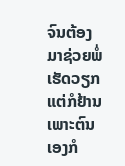ຈົນຕ້ອງມາຊ່ວຍພໍ່ເຮັດວຽກ ແຕ່ກໍຢ້ານເພາະຕົນເອງກໍ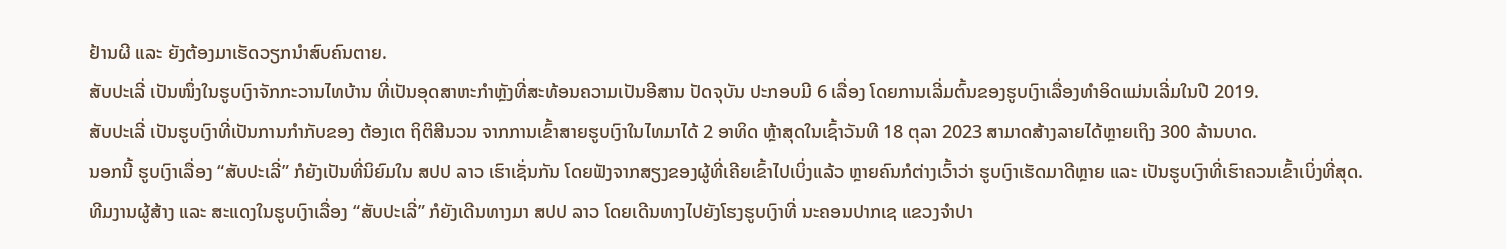ຢ້ານຜີ ແລະ ຍັງຕ້ອງມາເຮັດວຽກນຳສົບຄົນຕາຍ.
ສັບປະເລີ່ ເປັນໜຶ່ງໃນຮູບເງົາຈັກກະວານໄທບ້ານ ທີ່ເປັນອຸດສາຫະກຳຫຼັງທີ່ສະທ້ອນຄວາມເປັນອີສານ ປັດຈຸບັນ ປະກອບມີ 6 ເລື່ອງ ໂດຍການເລີ່ມຕົ້ນຂອງຮູບເງົາເລື່ອງທຳອິດແມ່ນເລີ່ມໃນປີ 2019.
ສັບປະເລີ່ ເປັນຮູບເງົາທີ່ເປັນການກຳກັບຂອງ ຕ້ອງເຕ ຖິຕິສີນວນ ຈາກການເຂົ້າສາຍຮູບເງົາໃນໄທມາໄດ້ 2 ອາທິດ ຫຼ້າສຸດໃນເຊົ້າວັນທີ 18 ຕຸລາ 2023 ສາມາດສ້າງລາຍໄດ້ຫຼາຍເຖິງ 300 ລ້ານບາດ.
ນອກນີ້ ຮູບເງົາເລື່ອງ “ສັບປະເລີ່” ກໍຍັງເປັນທີ່ນິຍົມໃນ ສປປ ລາວ ເຮົາເຊັ່ນກັນ ໂດຍຟັງຈາກສຽງຂອງຜູ້ທີ່ເຄີຍເຂົ້າໄປເບິ່ງແລ້ວ ຫຼາຍຄົນກໍຕ່າງເວົ້າວ່າ ຮູບເງົາເຮັດມາດີຫຼາຍ ແລະ ເປັນຮູບເງົາທີ່ເຮົາຄວນເຂົ້າເບິ່ງທີ່ສຸດ.
ທີມງານຜູ້ສ້າງ ແລະ ສະແດງໃນຮູບເງົາເລື່ອງ “ສັບປະເລີ່” ກໍຍັງເດີນທາງມາ ສປປ ລາວ ໂດຍເດີນທາງໄປຍັງໂຮງຮູບເງົາທີ່ ນະຄອນປາກເຊ ແຂວງຈຳປາ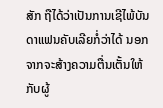ສັກ ຖືໄດ້ວ່າເປັນການເຊີໄພ້ບັນດາແຟນຄັບເລີຍກໍ່ວ່າໄດ້ ນອກຈາກຈະສ້າງຄວາມຕື່ນເຕັ້ນໃຫ້ກັບຜູ້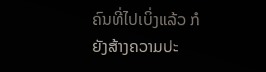ຄົນທີ່ໄປເບິ່ງແລ້ວ ກໍຍັງສ້າງຄວາມປະ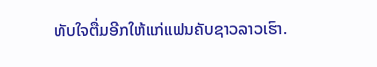ທັບໃຈຕື່ມອີກໃຫ້ແກ່ແຟນຄັບຊາວລາວເຮົາ.